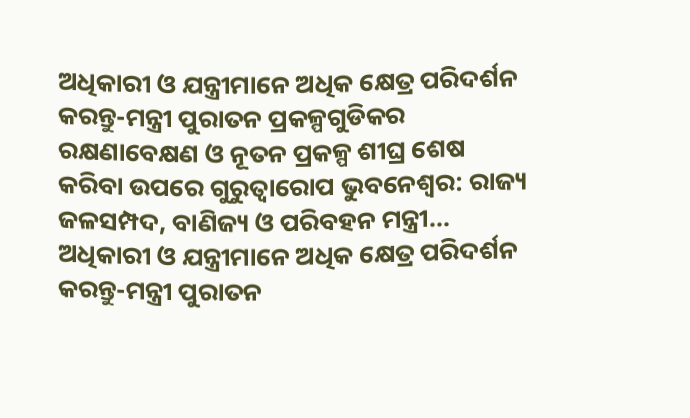ଅଧିକାରୀ ଓ ଯନ୍ତ୍ରୀମାନେ ଅଧିକ କ୍ଷେତ୍ର ପରିଦର୍ଶନ କରନ୍ତୁ-ମନ୍ତ୍ରୀ ପୁରାତନ ପ୍ରକଳ୍ପଗୁଡିକର ରକ୍ଷଣାବେକ୍ଷଣ ଓ ନୂତନ ପ୍ରକଳ୍ପ ଶୀଘ୍ର ଶେଷ କରିବା ଉପରେ ଗୁରୁତ୍ୱାରୋପ ଭୁବନେଶ୍ୱର: ରାଜ୍ୟ ଜଳସମ୍ପଦ, ବାଣିଜ୍ୟ ଓ ପରିବହନ ମନ୍ତ୍ରୀ...
ଅଧିକାରୀ ଓ ଯନ୍ତ୍ରୀମାନେ ଅଧିକ କ୍ଷେତ୍ର ପରିଦର୍ଶନ କରନ୍ତୁ-ମନ୍ତ୍ରୀ ପୁରାତନ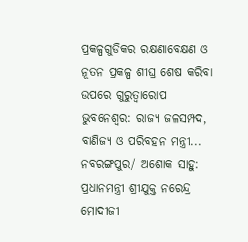ପ୍ରକଳ୍ପଗୁଡିକର ରକ୍ଷଣାବେକ୍ଷଣ ଓ ନୂତନ ପ୍ରକଳ୍ପ ଶୀଘ୍ର ଶେଷ କରିବା ଉପରେ ଗୁରୁତ୍ୱାରୋପ ଭୁବନେଶ୍ୱର: ରାଜ୍ୟ ଜଳସମ୍ପଦ, ବାଣିଜ୍ୟ ଓ ପରିବହନ ମନ୍ତ୍ରୀ...
ନବରଙ୍ଗପୁର/ ଅଶୋକ ସାହୁ: ପ୍ରଧାନମନ୍ତ୍ରୀ ଶ୍ରୀଯୁକ୍ତ ନରେନ୍ଦ୍ର ମୋଦୀଜୀ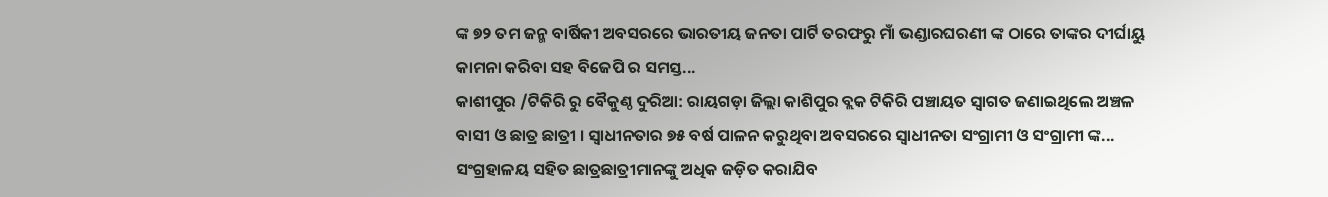ଙ୍କ ୭୨ ତମ ଜନ୍ମ ବାର୍ଷିକୀ ଅବସରରେ ଭାରତୀୟ ଜନତା ପାର୍ଟି ତରଫରୁ ମାଁ ଭଣ୍ଡାରଘରଣୀ ଙ୍କ ଠାରେ ତାଙ୍କର ଦୀର୍ଘାୟୁ କାମନା କରିବା ସହ ବିଜେପି ର ସମସ୍ତ...
କାଶୀପୁର /ଟିକିରି ରୁ ବୈକୁଣ୍ଠ ଦୁରିଆ: ରାୟଗଡ଼ା ଜିଲ୍ଲା କାଶିପୁର ବ୍ଲକ ଟିକିରି ପଞ୍ଚାୟତ ସ୍ବାଗତ ଜଣାଇଥିଲେ ଅଞ୍ଚଳ ବାସୀ ଓ ଛାତ୍ର ଛାତ୍ରୀ । ସ୍ବାଧୀନତାର ୭୫ ବର୍ଷ ପାଳନ କରୁଥିବା ଅବସରରେ ସ୍ଵାଧୀନତା ସଂଗ୍ରାମୀ ଓ ସଂଗ୍ରାମୀ ଙ୍କ...
ସଂଗ୍ରହାଳୟ ସହିତ ଛାତ୍ରଛାତ୍ରୀମାନଙ୍କୁ ଅଧିକ ଜଡ଼ିତ କରାଯିବ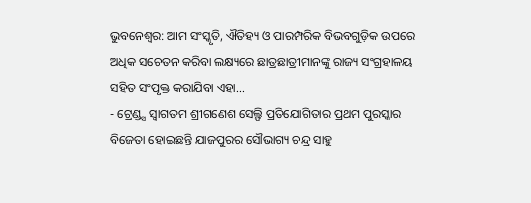ଭୁବନେଶ୍ୱର: ଆମ ସଂସ୍କୃତି, ଐତିହ୍ୟ ଓ ପାରମ୍ପରିକ ବିଭବଗୁଡ଼ିକ ଉପରେ ଅଧିକ ସଚେତନ କରିବା ଲକ୍ଷ୍ୟରେ ଛାତ୍ରଛାତ୍ରୀମାନଙ୍କୁ ରାଜ୍ୟ ସଂଗ୍ରହାଳୟ ସହିତ ସଂପୃକ୍ତ କରାଯିବା ଏହା...
- ଟ୍ରେଣ୍ଡ୍ସ ସ୍ୱାଗତମ ଶ୍ରୀଗଣେଶ ସେଲ୍ଫି ପ୍ରତିଯୋଗିତାର ପ୍ରଥମ ପୁରସ୍କାର ବିଜେତା ହୋଇଛନ୍ତି ଯାଜପୁରର ସୌଭାଗ୍ୟ ଚନ୍ଦ୍ର ସାହୁ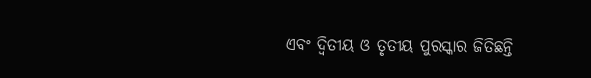ଏବଂ ଦ୍ୱିତୀୟ ଓ ତୃତୀୟ ପୁରସ୍କାର ଜିତିଛନ୍ତି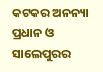କଟକର ଅନନ୍ୟା ପ୍ରଧାନ ଓ ସାଲେପୁରର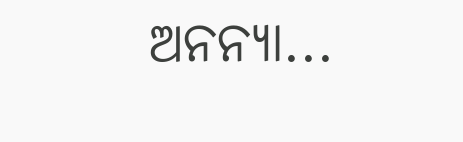ଅନନ୍ୟା...